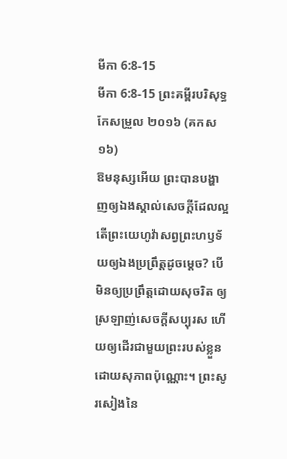មីកា 6:8-15
មីកា 6:8-15 ព្រះគម្ពីរបរិសុទ្ធកែសម្រួល ២០១៦ (គកស១៦)
ឱមនុស្សអើយ ព្រះបានបង្ហាញឲ្យឯងស្គាល់សេចក្ដីដែលល្អ តើព្រះយេហូវ៉ាសព្វព្រះហឫទ័យឲ្យឯងប្រព្រឹត្តដូចម្តេច? បើមិនឲ្យប្រព្រឹត្តដោយសុចរិត ឲ្យស្រឡាញ់សេចក្ដីសប្បុរស ហើយឲ្យដើរជាមួយព្រះរបស់ខ្លួន ដោយសុភាពប៉ុណ្ណោះ។ ព្រះសូរសៀងនៃ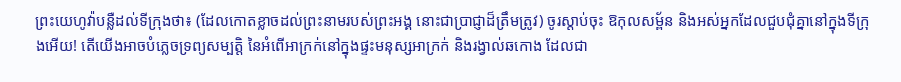ព្រះយេហូវ៉ាបន្លឺដល់ទីក្រុងថា៖ (ដែលកោតខ្លាចដល់ព្រះនាមរបស់ព្រះអង្គ នោះជាប្រាជ្ញាដ៏ត្រឹមត្រូវ) ចូរស្តាប់ចុះ ឱកុលសម្ព័ន និងអស់អ្នកដែលជួបជុំគ្នានៅក្នុងទីក្រុងអើយ! តើយើងអាចបំភ្លេចទ្រព្យសម្បត្តិ នៃអំពើអាក្រក់នៅក្នុងផ្ទះមនុស្សអាក្រក់ និងរង្វាល់ឆកោង ដែលជា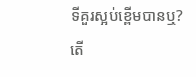ទីគួរស្អប់ខ្ពើមបានឬ? តើ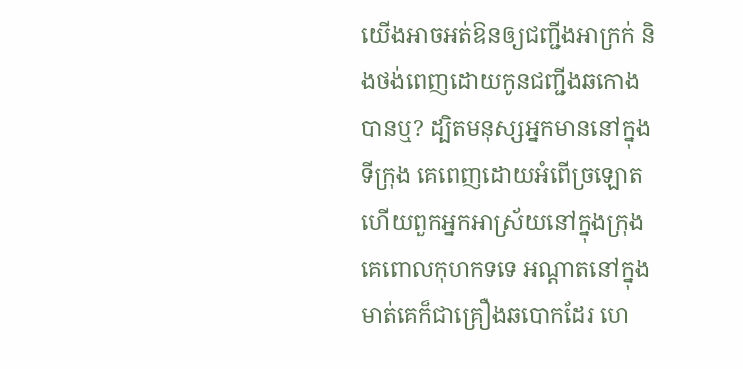យើងអាចអត់ឱនឲ្យជញ្ជីងអាក្រក់ និងថង់ពេញដោយកូនជញ្ជីងឆកោងបានឬ? ដ្បិតមនុស្សអ្នកមាននៅក្នុងទីក្រុង គេពេញដោយអំពើច្រឡោត ហើយពួកអ្នកអាស្រ័យនៅក្នុងក្រុង គេពោលកុហកទទេ អណ្ដាតនៅក្នុងមាត់គេក៏ជាគ្រឿងឆបោកដែរ ហេ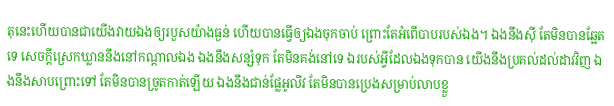តុនេះហើយបានជាយើងវាយឯងឲ្យរបួសយ៉ាងធ្ងន់ ហើយបានធ្វើឲ្យឯងចុកចាប់ ព្រោះតែអំពើបាបរបស់ឯង។ ឯងនឹងស៊ី តែមិនបានឆ្អែតទេ សេចក្ដីស្រេកឃ្លាននឹងនៅកណ្ដាលឯង ឯងនឹងសន្សំទុក តែមិនគង់នៅទេ ឯរបស់អ្វីដែលឯងទុកបាន យើងនឹងប្រគល់ដល់ដាវវិញ ឯងនឹងសាបព្រោះទៅ តែមិនបានច្រូតកាត់ឡើយ ឯងនឹងជាន់ផ្លែអូលីវ តែមិនបានប្រេងសម្រាប់លាបខ្លួ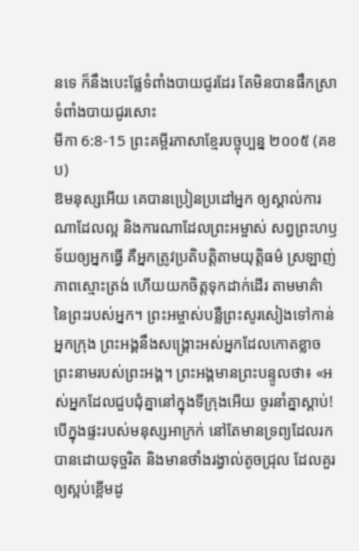នទេ ក៏នឹងបេះផ្លែទំពាំងបាយជូរដែរ តែមិនបានផឹកស្រាទំពាំងបាយជូរសោះ
មីកា 6:8-15 ព្រះគម្ពីរភាសាខ្មែរបច្ចុប្បន្ន ២០០៥ (គខប)
ឱមនុស្សអើយ គេបានប្រៀនប្រដៅអ្នក ឲ្យស្គាល់ការណាដែលល្អ និងការណាដែលព្រះអម្ចាស់ សព្វព្រះហឫទ័យឲ្យអ្នកធ្វើ គឺអ្នកត្រូវប្រតិបត្តិតាមយុត្តិធម៌ ស្រឡាញ់ភាពស្មោះត្រង់ ហើយយកចិត្តទុកដាក់ដើរ តាមមាគ៌ា នៃព្រះរបស់អ្នក។ ព្រះអម្ចាស់បន្លឺព្រះសូរសៀងទៅកាន់អ្នកក្រុង ព្រះអង្គនឹងសង្គ្រោះអស់អ្នកដែលកោតខ្លាច ព្រះនាមរបស់ព្រះអង្គ។ ព្រះអង្គមានព្រះបន្ទូលថា៖ «អស់អ្នកដែលជួបជុំគ្នានៅក្នុងទីក្រុងអើយ ចូរនាំគ្នាស្ដាប់! បើក្នុងផ្ទះរបស់មនុស្សអាក្រក់ នៅតែមានទ្រព្យដែលរកបានដោយទុច្ចរិត និងមានថាំងរង្វាល់តូចជ្រុល ដែលគួរឲ្យស្អប់ខ្ពើមដូ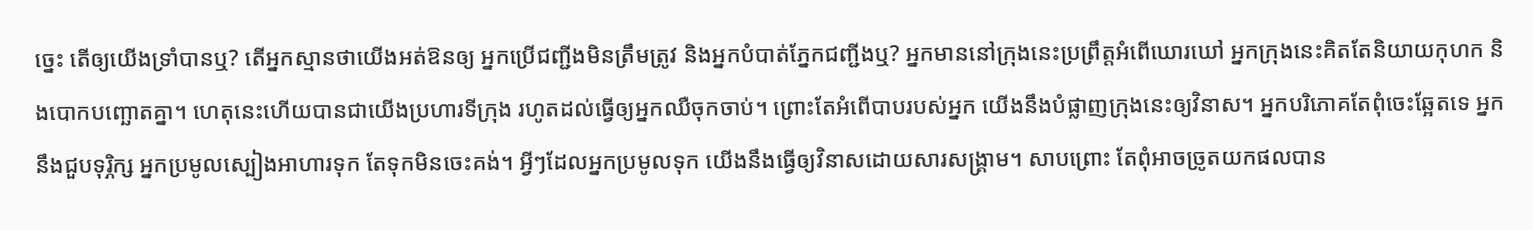ច្នេះ តើឲ្យយើងទ្រាំបានឬ? តើអ្នកស្មានថាយើងអត់ឱនឲ្យ អ្នកប្រើជញ្ជីងមិនត្រឹមត្រូវ និងអ្នកបំបាត់ភ្នែកជញ្ជីងឬ? អ្នកមាននៅក្រុងនេះប្រព្រឹត្តអំពើឃោរឃៅ អ្នកក្រុងនេះគិតតែនិយាយកុហក និងបោកបញ្ឆោតគ្នា។ ហេតុនេះហើយបានជាយើងប្រហារទីក្រុង រហូតដល់ធ្វើឲ្យអ្នកឈឺចុកចាប់។ ព្រោះតែអំពើបាបរបស់អ្នក យើងនឹងបំផ្លាញក្រុងនេះឲ្យវិនាស។ អ្នកបរិភោគតែពុំចេះឆ្អែតទេ អ្នកនឹងជួបទុរ្ភិក្ស អ្នកប្រមូលស្បៀងអាហារទុក តែទុកមិនចេះគង់។ អ្វីៗដែលអ្នកប្រមូលទុក យើងនឹងធ្វើឲ្យវិនាសដោយសារសង្គ្រាម។ សាបព្រោះ តែពុំអាចច្រូតយកផលបាន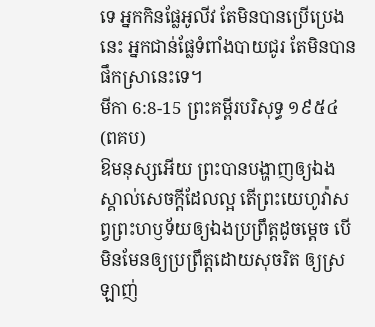ទេ អ្នកកិនផ្លែអូលីវ តែមិនបានប្រើប្រេងនេះ អ្នកជាន់ផ្លែទំពាំងបាយជូរ តែមិនបានផឹកស្រានេះទេ។
មីកា 6:8-15 ព្រះគម្ពីរបរិសុទ្ធ ១៩៥៤ (ពគប)
ឱមនុស្សអើយ ព្រះបានបង្ហាញឲ្យឯងស្គាល់សេចក្ដីដែលល្អ តើព្រះយេហូវ៉ាសព្វព្រះហឫទ័យឲ្យឯងប្រព្រឹត្តដូចម្តេច បើមិនមែនឲ្យប្រព្រឹត្តដោយសុចរិត ឲ្យស្រឡាញ់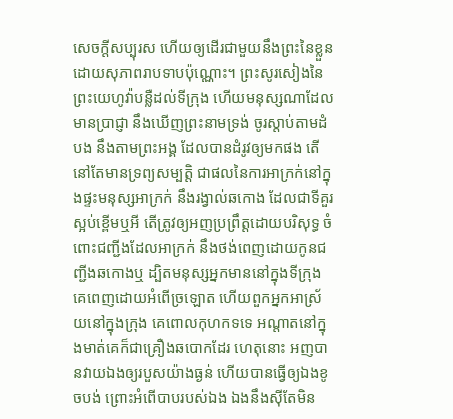សេចក្ដីសប្បុរស ហើយឲ្យដើរជាមួយនឹងព្រះនៃខ្លួន ដោយសុភាពរាបទាបប៉ុណ្ណោះ។ ព្រះសូរសៀងនៃព្រះយេហូវ៉ាបន្លឺដល់ទីក្រុង ហើយមនុស្សណាដែលមានប្រាជ្ញា នឹងឃើញព្រះនាមទ្រង់ ចូរស្តាប់តាមដំបង នឹងតាមព្រះអង្គ ដែលបានដំរូវឲ្យមកផង តើនៅតែមានទ្រព្យសម្បត្តិ ជាផលនៃការអាក្រក់នៅក្នុងផ្ទះមនុស្សអាក្រក់ នឹងរង្វាល់ឆកោង ដែលជាទីគួរស្អប់ខ្ពើមឬអី តើត្រូវឲ្យអញប្រព្រឹត្តដោយបរិសុទ្ធ ចំពោះជញ្ជីងដែលអាក្រក់ នឹងថង់ពេញដោយកូនជញ្ជីងឆកោងឬ ដ្បិតមនុស្សអ្នកមាននៅក្នុងទីក្រុង គេពេញដោយអំពើច្រឡោត ហើយពួកអ្នកអាស្រ័យនៅក្នុងក្រុង គេពោលកុហកទទេ អណ្តាតនៅក្នុងមាត់គេក៏ជាគ្រឿងឆបោកដែរ ហេតុនោះ អញបានវាយឯងឲ្យរបួសយ៉ាងធ្ងន់ ហើយបានធ្វើឲ្យឯងខូចបង់ ព្រោះអំពើបាបរបស់ឯង ឯងនឹងស៊ីតែមិន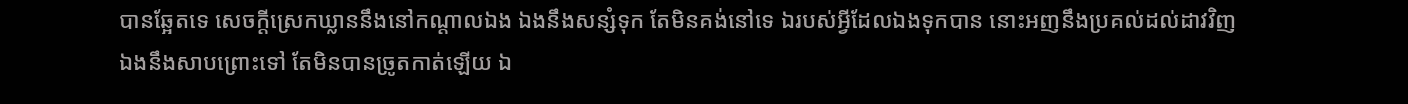បានឆ្អែតទេ សេចក្ដីស្រេកឃ្លាននឹងនៅកណ្តាលឯង ឯងនឹងសន្សំទុក តែមិនគង់នៅទេ ឯរបស់អ្វីដែលឯងទុកបាន នោះអញនឹងប្រគល់ដល់ដាវវិញ ឯងនឹងសាបព្រោះទៅ តែមិនបានច្រូតកាត់ឡើយ ឯ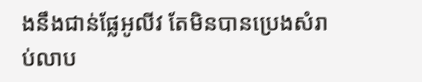ងនឹងជាន់ផ្លែអូលីវ តែមិនបានប្រេងសំរាប់លាប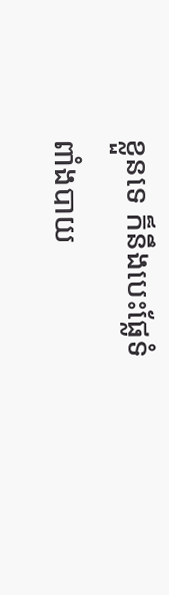ខ្លួនទេ ក៏នឹងបេះផ្លែទំពាំងបាយ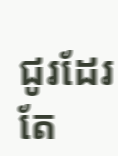ជូរដែរ តែ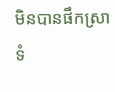មិនបានផឹកស្រាទំ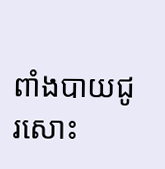ពាំងបាយជូរសោះ